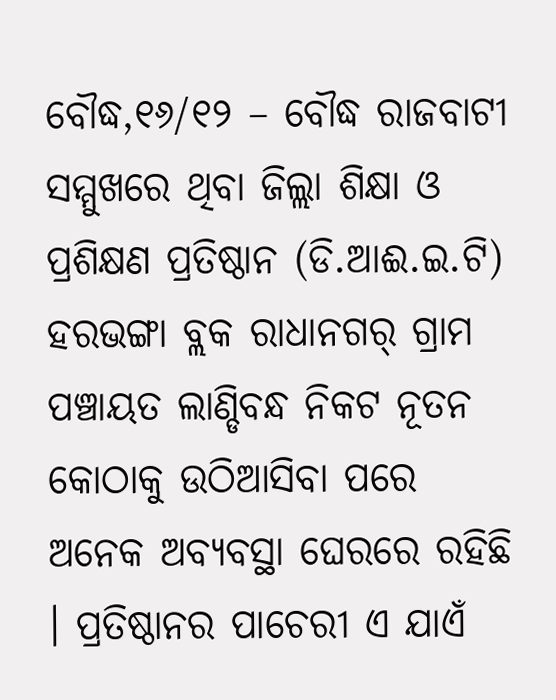ବୌଦ୍ଧ,୧୬/୧୨ – ବୌଦ୍ଧ ରାଜବାଟୀ ସମ୍ମୁଖରେ ଥିବା ଜିଲ୍ଲା ଶିକ୍ଷା ଓ ପ୍ରଶିକ୍ଷଣ ପ୍ରତିଷ୍ଠାନ (ଡି.ଆଈ.ଇ.ଟି) ହରଭଙ୍ଗା ବ୍ଲକ ରାଧାନଗର୍ ଗ୍ରାମ ପଞ୍ଚାୟତ ଲାଣ୍ଡିବନ୍ଧ ନିକଟ ନୂତନ କୋଠାକୁ ଉଠିଆସିବା ପରେ ଅନେକ ଅବ୍ୟବସ୍ଥା ଘେରରେ ରହିଛି । ପ୍ରତିଷ୍ଠାନର ପାଚେରୀ ଏ ଯାଏଁ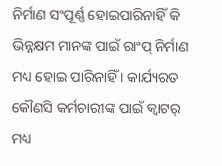ନିର୍ମାଣ ସଂପୂର୍ଣ୍ଣ ହୋଇପାରିନାହିଁ କି ଭିନ୍ନକ୍ଷମ ମାନଙ୍କ ପାଇଁ ରାଂପ୍ ନିର୍ମାଣ ମଧ୍ୟ ହୋଇ ପାରିନାହିଁ । କାର୍ଯ୍ୟରତ କୌଣସି କର୍ମଚାରୀଙ୍କ ପାଇଁ କ୍ୱାଟର୍ ମଧ୍ୟ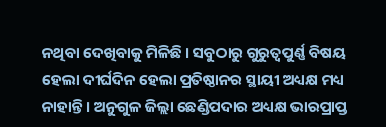ନଥିବା ଦେଖିବାକୁ ମିଳିଛି । ସବୁଠାରୁ ଗୁରୁତ୍ୱପୁର୍ଣ୍ଣ ବିଷୟ ହେଲା ଦୀର୍ଘଦିନ ହେଲା ପ୍ରତିଷ୍ଠାନର ସ୍ଥାୟୀ ଅଧ୍ୟକ୍ଷ ମଧ୍ୟ ନାହାନ୍ତି । ଅନୁଗୁଳ ଜିଲ୍ଲା ଛେଣ୍ଡିପଦାର ଅଧ୍ୟକ୍ଷ ଭାରପ୍ରାପ୍ତ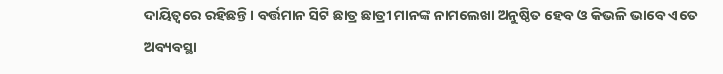ଦାୟିତ୍ୱରେ ରହିଛନ୍ତି । ବର୍ତ୍ତମାନ ସିଟି ଛାତ୍ର ଛାତ୍ରୀ ମାନଙ୍କ ନାମଲେଖା ଅନୁଷ୍ଠିତ ହେବ ଓ କିଭଳି ଭାବେ ଏତେ ଅବ୍ୟବସ୍ଥା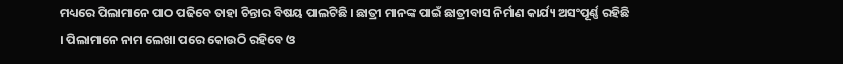ମଧ୍ୟରେ ପିଲାମାନେ ପାଠ ପଢିବେ ତାହା ଚିନ୍ତାର ବିଷୟ ପାଲଟିଛି । ଛାତ୍ରୀ ମାନଙ୍କ ପାଇଁ ଛାତ୍ରୀବାସ ନିର୍ମାଣ କାର୍ଯ୍ୟ ଅସଂପୂର୍ଣ୍ଣ ରହିଛି । ପିଲାମାନେ ନାମ ଲେଖା ପରେ କୋଉଠି ରହିବେ ଓ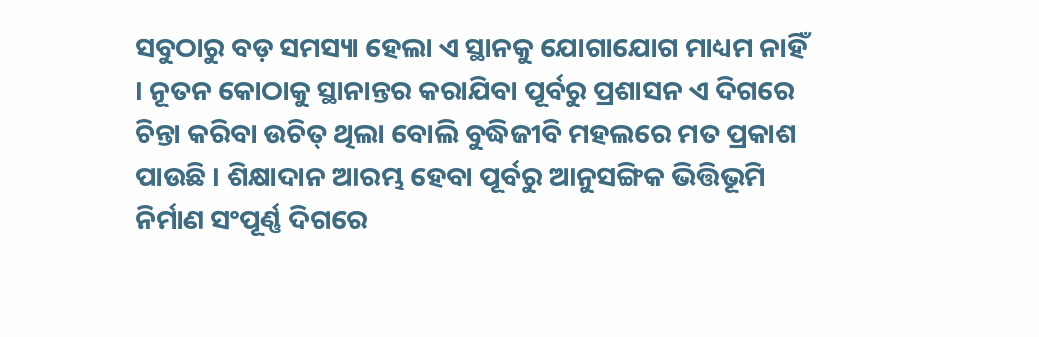ସବୁଠାରୁ ବଡ଼ ସମସ୍ୟା ହେଲା ଏ ସ୍ଥାନକୁ ଯୋଗାଯୋଗ ମାଧ୍ୟମ ନାହିଁ । ନୂତନ କୋଠାକୁ ସ୍ଥାନାନ୍ତର କରାଯିବା ପୂର୍ବରୁ ପ୍ରଶାସନ ଏ ଦିଗରେ ଚିନ୍ତା କରିବା ଉଚିତ୍ ଥିଲା ବୋଲି ବୁଦ୍ଧିଜୀବି ମହଲରେ ମତ ପ୍ରକାଶ ପାଉଛି । ଶିକ୍ଷାଦାନ ଆରମ୍ଭ ହେବା ପୂର୍ବରୁ ଆନୁସଙ୍ଗିକ ଭିତ୍ତିଭୂମି ନିର୍ମାଣ ସଂପୂର୍ଣ୍ଣ ଦିଗରେ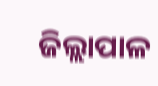ଜିଲ୍ଲାପାଳ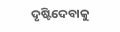ଦୃଷ୍ଟିଦେବାକୁ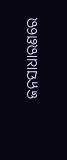ଜନସାଧାରଣରେ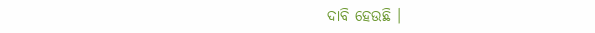ଦାବି ହେଉଛି ।